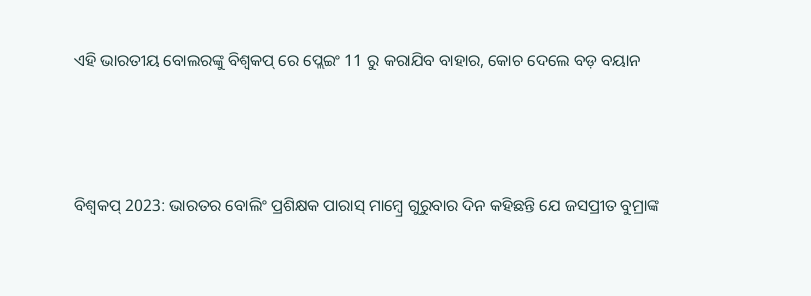ଏହି ଭାରତୀୟ ବୋଲରଙ୍କୁ ବିଶ୍ୱକପ୍‌ ରେ ପ୍ଲେଇଂ 11 ରୁ କରାଯିବ ବାହାର, କୋଚ ଦେଲେ ବଡ଼ ବୟାନ



ବିଶ୍ୱକପ୍ 2023: ଭାରତର ବୋଲିଂ ପ୍ରଶିକ୍ଷକ ପାରାସ୍ ମାମ୍ବ୍ରେ ଗୁରୁବାର ଦିନ କହିଛନ୍ତି ଯେ ଜସପ୍ରୀତ ବୁମ୍ରାଙ୍କ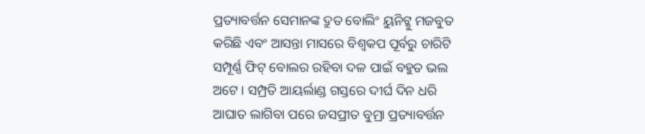ପ୍ରତ୍ୟାବର୍ତ୍ତନ ସେମାନଙ୍କ ଦ୍ରୁତ ବୋଲିଂ ୟୁନିଟ୍କୁ ମଜବୁତ କରିଛି ଏବଂ ଆସନ୍ତା ମାସରେ ବିଶ୍ୱକପ ପୂର୍ବରୁ ଚାରିଟି ସମ୍ପୂର୍ଣ୍ଣ ଫିଟ୍ ବୋଲର ରହିବା ଦଳ ପାଇଁ ବହୁତ ଭଲ ଅଟେ । ସମ୍ପ୍ରତି ଆୟର୍ଲାଣ୍ଡ ଗସ୍ତରେ ଦୀର୍ଘ ଦିନ ଧରି ଆଘାତ ଲାଗିବା ପରେ ଜସପ୍ରୀତ ବୁମ୍ରା ପ୍ରତ୍ୟାବର୍ତ୍ତନ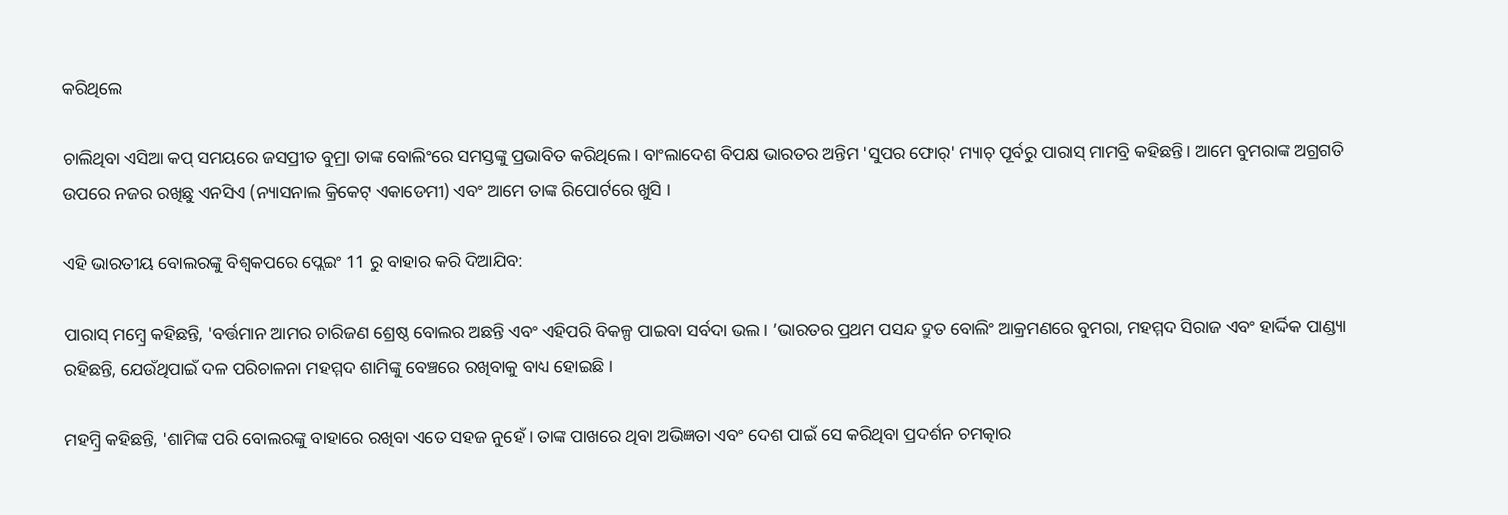କରିଥିଲେ

ଚାଲିଥିବା ଏସିଆ କପ୍ ସମୟରେ ଜସପ୍ରୀତ ବୁମ୍ରା ତାଙ୍କ ବୋଲିଂରେ ସମସ୍ତଙ୍କୁ ପ୍ରଭାବିତ କରିଥିଲେ। ବାଂଲାଦେଶ ବିପକ୍ଷ ଭାରତର ଅନ୍ତିମ 'ସୁପର ଫୋର୍' ମ୍ୟାଚ୍ ପୂର୍ବରୁ ପାରାସ୍ ମାମବ୍ରି କହିଛନ୍ତି। ଆମେ ବୁମରାଙ୍କ ଅଗ୍ରଗତି ଉପରେ ନଜର ରଖିଛୁ ଏନସିଏ (ନ୍ୟାସନାଲ କ୍ରିକେଟ୍ ଏକାଡେମୀ) ଏବଂ ଆମେ ତାଙ୍କ ରିପୋର୍ଟରେ ଖୁସି ।

ଏହି ଭାରତୀୟ ବୋଲରଙ୍କୁ ବିଶ୍ୱକପରେ ପ୍ଲେଇଂ 11 ରୁ ବାହାର କରି ଦିଆଯିବ:

ପାରାସ୍ ମମ୍ବ୍ରେ କହିଛନ୍ତି, 'ବର୍ତ୍ତମାନ ଆମର ଚାରିଜଣ ଶ୍ରେଷ୍ଠ ବୋଲର ଅଛନ୍ତି ଏବଂ ଏହିପରି ବିକଳ୍ପ ପାଇବା ସର୍ବଦା ଭଲ । ’ଭାରତର ପ୍ରଥମ ପସନ୍ଦ ଦ୍ରୁତ ବୋଲିଂ ଆକ୍ରମଣରେ ବୁମରା, ମହମ୍ମଦ ସିରାଜ ଏବଂ ହାର୍ଦ୍ଦିକ ପାଣ୍ଡ୍ୟା ରହିଛନ୍ତି, ଯେଉଁଥିପାଇଁ ଦଳ ପରିଚାଳନା ମହମ୍ମଦ ଶାମିଙ୍କୁ ବେଞ୍ଚରେ ରଖିବାକୁ ବାଧ୍ୟ ହୋଇଛି ।

ମହମ୍ବ୍ରି କହିଛନ୍ତି, 'ଶାମିଙ୍କ ପରି ବୋଲରଙ୍କୁ ବାହାରେ ରଖିବା ଏତେ ସହଜ ନୁହେଁ । ତାଙ୍କ ପାଖରେ ଥିବା ଅଭିଜ୍ଞତା ଏବଂ ଦେଶ ପାଇଁ ସେ କରିଥିବା ପ୍ରଦର୍ଶନ ଚମତ୍କାର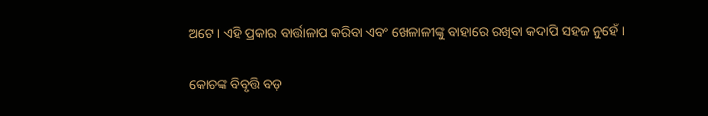ଅଟେ । ଏହି ପ୍ରକାର ବାର୍ତ୍ତାଳାପ କରିବା ଏବଂ ଖେଳାଳୀଙ୍କୁ ବାହାରେ ରଖିବା କଦାପି ସହଜ ନୁହେଁ ।

କୋଚଙ୍କ ବିବୃତ୍ତି ବଡ଼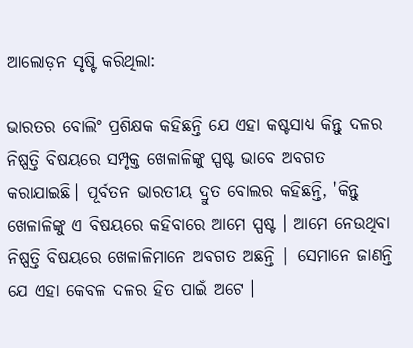ଆଲୋଡ଼ନ ସୃଷ୍ଟି କରିଥିଲା:

ଭାରତର ବୋଲିଂ ପ୍ରଶିକ୍ଷକ କହିଛନ୍ତି ଯେ ଏହା କଷ୍ଟସାଧ୍ୟ କିନ୍ତୁ ଦଳର ନିଷ୍ପତ୍ତି ବିଷୟରେ ସମ୍ପୃକ୍ତ ଖେଳାଳିଙ୍କୁ ସ୍ପଷ୍ଟ ଭାବେ ଅବଗତ କରାଯାଇଛି। ପୂର୍ବତନ ଭାରତୀୟ ଦ୍ରୁତ ବୋଲର କହିଛନ୍ତି, 'କିନ୍ତୁ ଖେଳାଳିଙ୍କୁ ଏ ବିଷୟରେ କହିବାରେ ଆମେ ସ୍ପଷ୍ଟ । ଆମେ ନେଉଥିବା ନିଷ୍ପତ୍ତି ବିଷୟରେ ଖେଳାଳିମାନେ ଅବଗତ ଅଛନ୍ତି | ସେମାନେ ଜାଣନ୍ତି ଯେ ଏହା କେବଳ ଦଳର ହିତ ପାଇଁ ଅଟେ ।